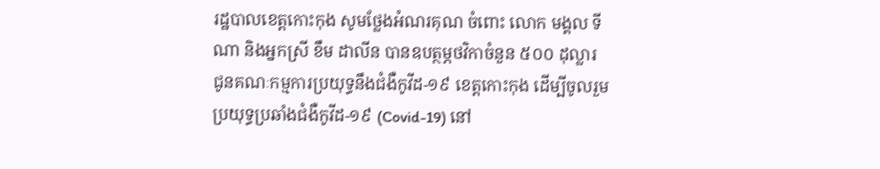រដ្ឋបាលខេត្តកោះកុង សូមថ្លែងអំណរគុណ ចំពោះ លោក មង្គល ទីណា និងអ្នកស្រី ខឹម ដាលីន បានឧបត្ថម្ភថវិកាចំនួន ៥០០ ដុល្លារ ជូនគណៈកម្មការប្រយុទ្ធនឹងជំងឺកូវីដ-១៩ ខេត្តកោះកុង ដើម្បីចូលរួមប្រយុទ្ធប្រឆាំងជំងឺកូវីដ-១៩ (Covid-19) នៅ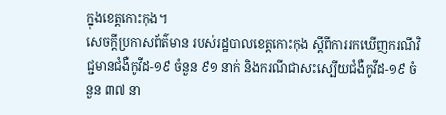ក្នុងខេត្តកោះកុង។
សេចក្តីប្រកាសព័ត៌មាន របស់រដ្ឋបាលខេត្តកោះកុង ស្តីពីការរកឃើញករណីវិជ្ជមានជំងឺកូវីដ-១៩ ចំនួន ៩១ នាក់ និងករណីជាសះស្បើយជំងឺកូវីដ-១៩ ចំនួន ៣៧ នា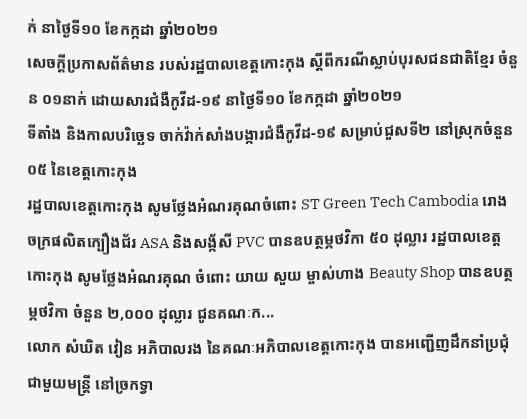ក់ នាថ្ងៃទី១០ ខែកក្កដា ឆ្នាំ២០២១
សេចក្ដីប្រកាសព័ត៌មាន របស់រដ្ឋបាលខេត្តកោះកុង ស្តីពីករណីស្លាប់បុរសជនជាតិខ្មែរ ចំនួន ០១នាក់ ដោយសារជំងឺកូវីដ-១៩ នាថ្ងៃទី១០ ខែកក្កដា ឆ្នាំ២០២១
ទីតាំង និងកាលបរិច្ឆេទ ចាក់វ៉ាក់សាំងបង្ការជំងឺកូវីដ-១៩ សម្រាប់ជួសទី២ នៅស្រុកចំនួន ០៥ នៃខេត្តកោះកុង
រដ្ឋបាលខេត្តកោះកុង សូមថ្លែងអំណរគុណចំពោះ ST Green Tech Cambodia រោងចក្រផលិតក្បឿងជ័រ ASA និងសង្ក័សី PVC បានឧបត្ថម្ភថវិកា ៥០ ដុល្លារ រដ្ឋបាលខេត្តកោះកុង សូមថ្លែងអំណរគុណ ចំពោះ យាយ សួយ ម្ចាស់ហាង Beauty Shop បានឧបត្ថម្ភថវិកា ចំនួន ២,០០០ ដុល្លារ ជូនគណៈក...
លោក សំឃិត វៀន អភិបាលរង នៃគណៈអភិបាលខេត្តកោះកុង បានអញ្ជើញដឹកនាំប្រជុំ ជាមួយមន្ត្រី នៅច្រកទ្វា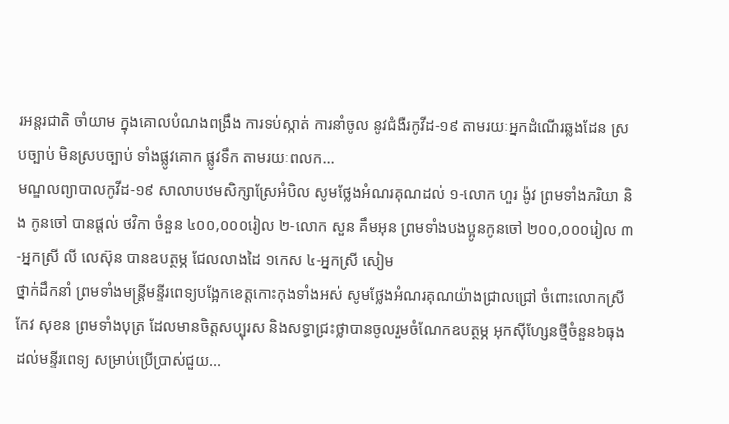រអន្តរជាតិ ចាំយាម ក្នុងគោលបំណងពង្រឹង ការទប់ស្កាត់ ការនាំចូល នូវជំងឺរកូវីដ-១៩ តាមរយៈអ្នកដំណើរឆ្លងដែន ស្របច្បាប់ មិនស្របច្បាប់ ទាំងផ្លូវគោក ផ្លូវទឹក តាមរយៈពលក...
មណ្ឌលព្យាបាលកូវីដ-១៩ សាលាបឋមសិក្សាស្រែអំបិល សូមថ្លែងអំណរគុណដល់ ១-លោក ហួរ ង៉ូវ ព្រមទាំងភរិយា និង កូនចៅ បានផ្តល់ ថវិកា ចំនួន ៤០០,០០០រៀល ២-លោក សួន គឹមអុន ព្រមទាំងបងប្អូនកូនចៅ ២០០,០០០រៀល ៣-អ្នកស្រី លី លេស៊ុន បានឧបត្ថម្ភ ជែលលាងដៃ ១កេស ៤-អ្នកស្រី សៀម
ថ្នាក់ដឹកនាំ ព្រមទាំងមន្ត្រីមន្ទីរពេទ្យបង្អែកខេត្តកោះកុងទាំងអស់ សូមថ្លែងអំណរគុណយ៉ាងជ្រាលជ្រៅ ចំពោះលោកស្រី កែវ សុខន ព្រមទាំងបុត្រ ដែលមានចិត្តសប្បុរស និងសទ្ធាជ្រះថ្លាបានចូលរួមចំណែកឧបត្ថម្ភ អុកស៊ីហ្សែនថ្មីចំនួន៦ធុង ដល់មន្ទីរពេទ្យ សម្រាប់ប្រើប្រាស់ជួយ...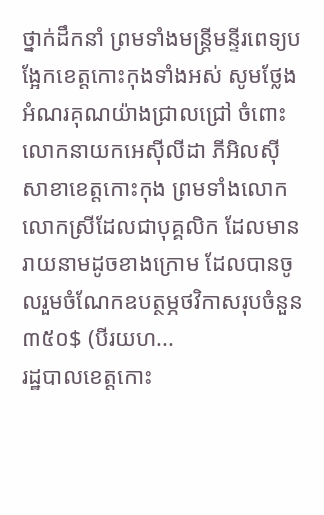ថ្នាក់ដឹកនាំ ព្រមទាំងមន្ត្រីមន្ទីរពេទ្យបង្អែកខេត្តកោះកុងទាំងអស់ សូមថ្លែងអំណរគុណយ៉ាងជ្រាលជ្រៅ ចំពោះលោកនាយកអេស៊ីលីដា ភីអិលស៊ី សាខាខេត្តកោះកុង ព្រមទាំងលោក លោកស្រីដែលជាបុគ្គលិក ដែលមានរាយនាមដូចខាងក្រោម ដែលបានចូលរួមចំណែកឧបត្ថម្ភថវិកាសរុបចំនួន៣៥០$ (បីរយហ...
រដ្ឋបាលខេត្តកោះ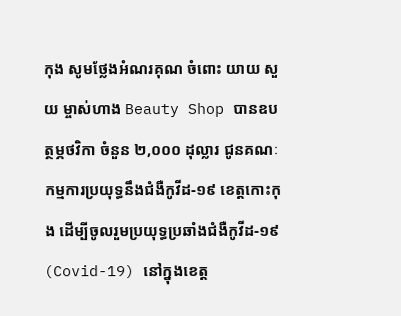កុង សូមថ្លែងអំណរគុណ ចំពោះ យាយ សួយ ម្ចាស់ហាង Beauty Shop បានឧបត្ថម្ភថវិកា ចំនួន ២,០០០ ដុល្លារ ជូនគណៈកម្មការប្រយុទ្ធនឹងជំងឺកូវីដ-១៩ ខេត្តកោះកុង ដើម្បីចូលរួមប្រយុទ្ធប្រឆាំងជំងឺកូវីដ-១៩ (Covid-19) នៅក្នុងខេត្ត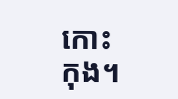កោះកុង។